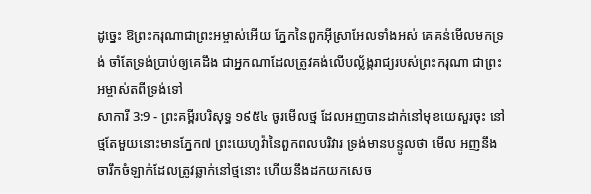ដូច្នេះ ឱព្រះករុណាជាព្រះអម្ចាស់អើយ ភ្នែកនៃពួកអ៊ីស្រាអែលទាំងអស់ គេគន់មើលមកទ្រង់ ចាំតែទ្រង់ប្រាប់ឲ្យគេដឹង ជាអ្នកណាដែលត្រូវគង់លើបល្ល័ង្ករាជ្យរបស់ព្រះករុណា ជាព្រះអម្ចាស់តពីទ្រង់ទៅ
សាការី 3:9 - ព្រះគម្ពីរបរិសុទ្ធ ១៩៥៤ ចូរមើលថ្ម ដែលអញបានដាក់នៅមុខយេសួរចុះ នៅថ្មតែមួយនោះមានភ្នែក៧ ព្រះយេហូវ៉ានៃពួកពលបរិវារ ទ្រង់មានបន្ទូលថា មើល អញនឹងចារឹកចំឡាក់ដែលត្រូវឆ្លាក់នៅថ្មនោះ ហើយនឹងដកយកសេច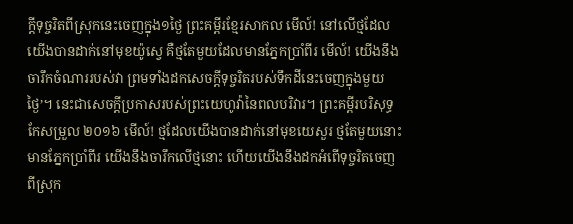ក្ដីទុច្ចរិតពីស្រុកនេះចេញក្នុង១ថ្ងៃ ព្រះគម្ពីរខ្មែរសាកល មើល៍! នៅលើថ្មដែលយើងបានដាក់នៅមុខយ៉ូស្វេ គឺថ្មតែមួយដែលមានភ្នែកប្រាំពីរ មើល៍! យើងនឹងចារឹកចំណាររបស់វា ព្រមទាំងដកសេចក្ដីទុច្ចរិតរបស់ទឹកដីនេះចេញក្នុងមួយថ្ងៃ’។ នេះជាសេចក្ដីប្រកាសរបស់ព្រះយេហូវ៉ានៃពលបរិវារ។ ព្រះគម្ពីរបរិសុទ្ធកែសម្រួល ២០១៦ មើល៍! ថ្មដែលយើងបានដាក់នៅមុខយេសួរ ថ្មតែមួយនោះមានភ្នែកប្រាំពីរ យើងនឹងចារឹកលើថ្មនោះ ហើយយើងនឹងដកអំពើទុច្ចរិតចេញពីស្រុក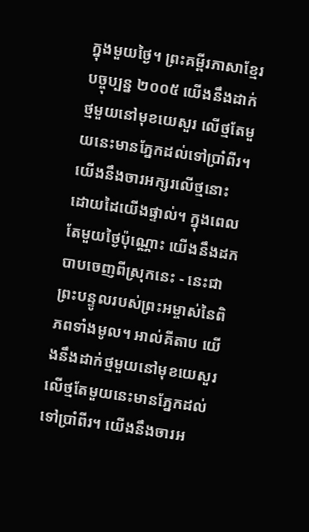ក្នុងមួយថ្ងៃ។ ព្រះគម្ពីរភាសាខ្មែរបច្ចុប្បន្ន ២០០៥ យើងនឹងដាក់ថ្មមួយនៅមុខយេសួរ លើថ្មតែមួយនេះមានភ្នែកដល់ទៅប្រាំពីរ។ យើងនឹងចារអក្សរលើថ្មនោះ ដោយដៃយើងផ្ទាល់។ ក្នុងពេលតែមួយថ្ងៃប៉ុណ្ណោះ យើងនឹងដកបាបចេញពីស្រុកនេះ - នេះជាព្រះបន្ទូលរបស់ព្រះអម្ចាស់នៃពិភពទាំងមូល។ អាល់គីតាប យើងនឹងដាក់ថ្មមួយនៅមុខយេសួរ លើថ្មតែមួយនេះមានភ្នែកដល់ទៅប្រាំពីរ។ យើងនឹងចារអ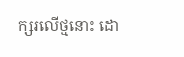ក្សរលើថ្មនោះ ដោ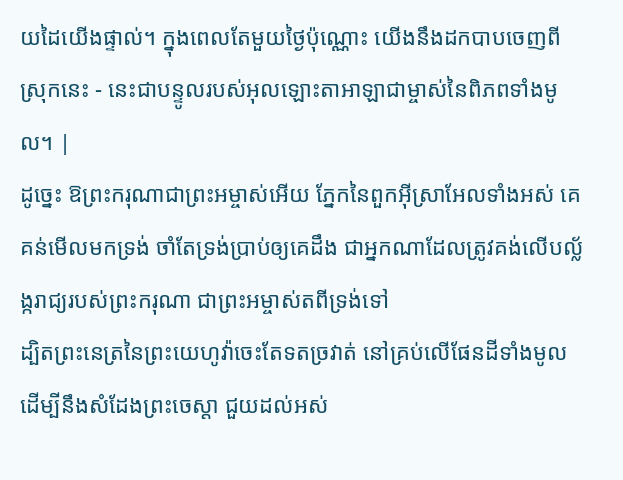យដៃយើងផ្ទាល់។ ក្នុងពេលតែមួយថ្ងៃប៉ុណ្ណោះ យើងនឹងដកបាបចេញពីស្រុកនេះ - នេះជាបន្ទូលរបស់អុលឡោះតាអាឡាជាម្ចាស់នៃពិភពទាំងមូល។ |
ដូច្នេះ ឱព្រះករុណាជាព្រះអម្ចាស់អើយ ភ្នែកនៃពួកអ៊ីស្រាអែលទាំងអស់ គេគន់មើលមកទ្រង់ ចាំតែទ្រង់ប្រាប់ឲ្យគេដឹង ជាអ្នកណាដែលត្រូវគង់លើបល្ល័ង្ករាជ្យរបស់ព្រះករុណា ជាព្រះអម្ចាស់តពីទ្រង់ទៅ
ដ្បិតព្រះនេត្រនៃព្រះយេហូវ៉ាចេះតែទតច្រវាត់ នៅគ្រប់លើផែនដីទាំងមូល ដើម្បីនឹងសំដែងព្រះចេស្តា ជួយដល់អស់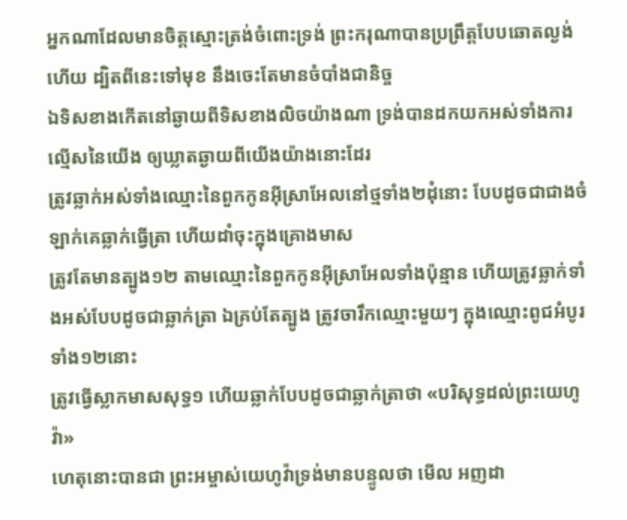អ្នកណាដែលមានចិត្តស្មោះត្រង់ចំពោះទ្រង់ ព្រះករុណាបានប្រព្រឹត្តបែបឆោតល្ងង់ហើយ ដ្បិតពីនេះទៅមុខ នឹងចេះតែមានចំបាំងជានិច្ច
ឯទិសខាងកើតនៅឆ្ងាយពីទិសខាងលិចយ៉ាងណា ទ្រង់បានដកយកអស់ទាំងការល្មើសនៃយើង ឲ្យឃ្លាតឆ្ងាយពីយើងយ៉ាងនោះដែរ
ត្រូវឆ្លាក់អស់ទាំងឈ្មោះនៃពួកកូនអ៊ីស្រាអែលនៅថ្មទាំង២ដុំនោះ បែបដូចជាជាងចំឡាក់គេឆ្លាក់ធ្វើត្រា ហើយដាំចុះក្នុងគ្រោងមាស
ត្រូវតែមានត្បូង១២ តាមឈ្មោះនៃពួកកូនអ៊ីស្រាអែលទាំងប៉ុន្មាន ហើយត្រូវឆ្លាក់ទាំងអស់បែបដូចជាឆ្លាក់ត្រា ឯគ្រប់តែត្បូង ត្រូវចារឹកឈ្មោះមួយៗ ក្នុងឈ្មោះពូជអំបូរទាំង១២នោះ
ត្រូវធ្វើស្លាកមាសសុទ្ធ១ ហើយឆ្លាក់បែបដូចជាឆ្លាក់ត្រាថា «បរិសុទ្ធដល់ព្រះយេហូវ៉ា»
ហេតុនោះបានជា ព្រះអម្ចាស់យេហូវ៉ាទ្រង់មានបន្ទូលថា មើល អញដា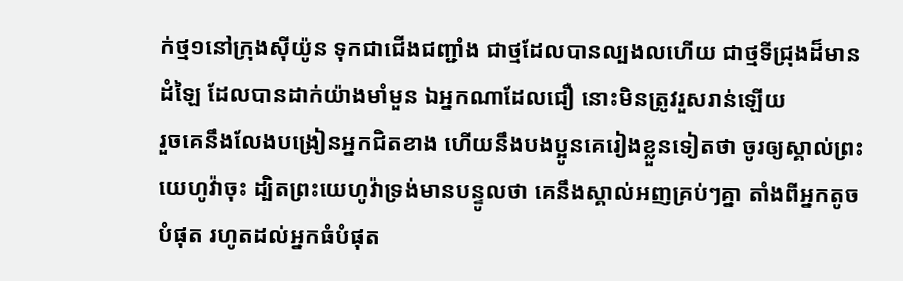ក់ថ្ម១នៅក្រុងស៊ីយ៉ូន ទុកជាជើងជញ្ជាំង ជាថ្មដែលបានល្បងលហើយ ជាថ្មទីជ្រុងដ៏មានដំឡៃ ដែលបានដាក់យ៉ាងមាំមួន ឯអ្នកណាដែលជឿ នោះមិនត្រូវរួសរាន់ឡើយ
រួចគេនឹងលែងបង្រៀនអ្នកជិតខាង ហើយនឹងបងប្អូនគេរៀងខ្លួនទៀតថា ចូរឲ្យស្គាល់ព្រះយេហូវ៉ាចុះ ដ្បិតព្រះយេហូវ៉ាទ្រង់មានបន្ទូលថា គេនឹងស្គាល់អញគ្រប់ៗគ្នា តាំងពីអ្នកតូចបំផុត រហូតដល់អ្នកធំបំផុត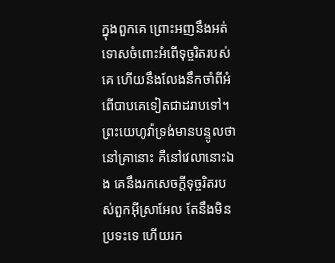ក្នុងពួកគេ ព្រោះអញនឹងអត់ទោសចំពោះអំពើទុច្ចរិតរបស់គេ ហើយនឹងលែងនឹកចាំពីអំពើបាបគេទៀតជាដរាបទៅ។
ព្រះយេហូវ៉ាទ្រង់មានបន្ទូលថា នៅគ្រានោះ គឺនៅវេលានោះឯង គេនឹងរកសេចក្ដីទុច្ចរិតរបស់ពួកអ៊ីស្រាអែល តែនឹងមិនប្រទះទេ ហើយរក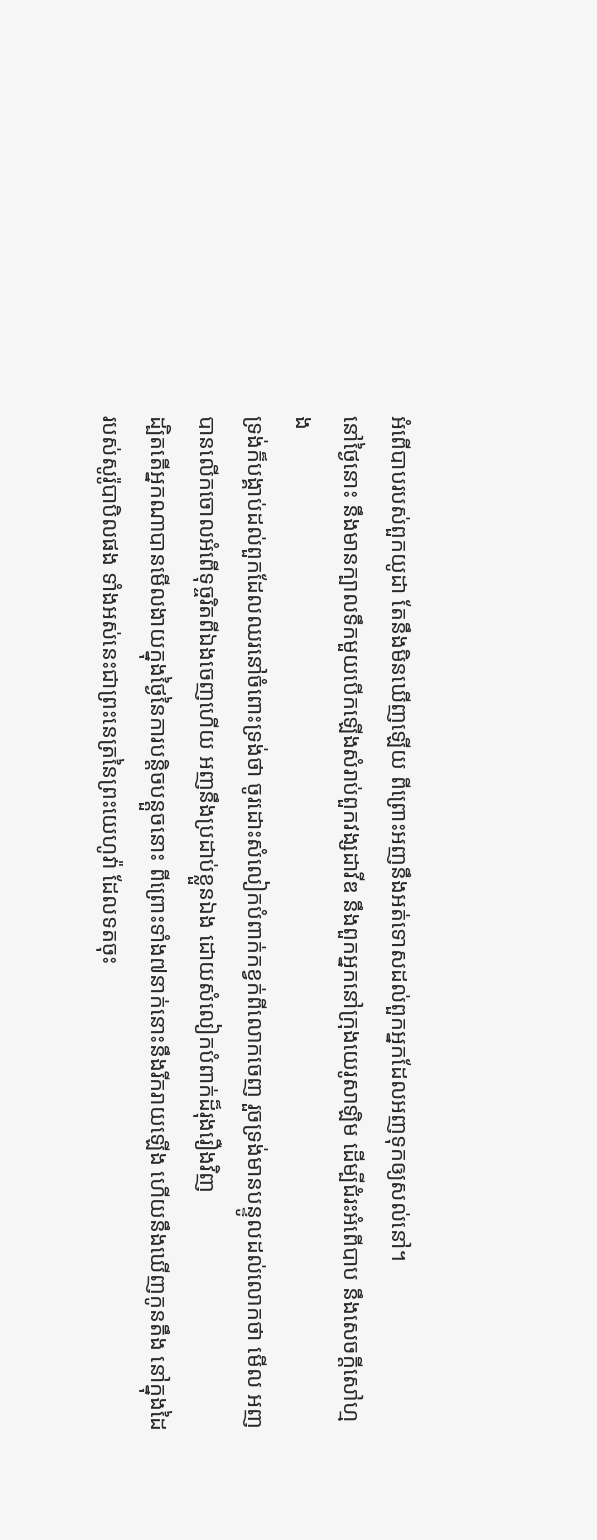អំពើបាបរបស់ពួកយូដា តែនឹងមិនឃើញឡើយ ពីព្រោះអញនឹងអត់ទោសដល់ពួកអ្នកដែលអញទុកឲ្យសល់នៅ។
នៅថ្ងៃនោះ នឹងមានក្បាលទឹកមួយបើកឡើងសំរាប់ពួកវង្សដាវីឌ នឹងពួកអ្នកនៅក្រុងយេរូសាឡិម ដើម្បីជំរះអំពើបាប នឹងសេចក្ដីសៅហ្មង
ទ្រង់ក៏បង្គាប់ដល់ពួកដែលឈរនៅចំពោះទ្រង់ថា ចូរដោះសំលៀកបំពាក់កខ្វក់ពីលោកចេញ រួចទ្រង់មានបន្ទូលដល់លោកថា មើល អញបានលើកចោលអំពើទុច្ចរិតពីឯងចេញហើយ អញនឹងប្រដាប់ខ្លួនឯង ដោយសំលៀកបំពាក់ដ៏រុងរឿងវិញ
ដ្បិតតើអ្នកណាបានមើលងាយក្នុងថ្ងៃនៃការបន្តិចបន្តួចនោះ ពីព្រោះទាំង៧នាក់នោះនឹងរីករាយឡើង ហើយនឹងឃើញកូនតឹង នៅក្នុងដៃរបស់សូរ៉ូបាបិលផង ទាំងអស់នេះជាព្រះនេត្រនៃព្រះយេហូវ៉ា ដែលទតចុះ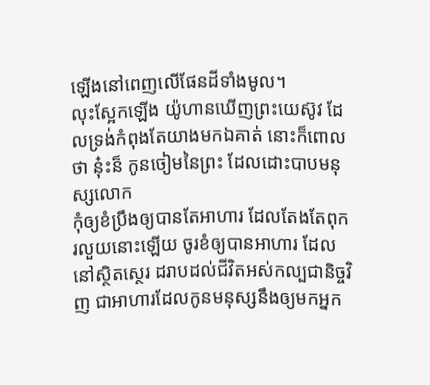ឡើងនៅពេញលើផែនដីទាំងមូល។
លុះស្អែកឡើង យ៉ូហានឃើញព្រះយេស៊ូវ ដែលទ្រង់កំពុងតែយាងមកឯគាត់ នោះក៏ពោលថា នុ៎ះន៏ កូនចៀមនៃព្រះ ដែលដោះបាបមនុស្សលោក
កុំឲ្យខំប្រឹងឲ្យបានតែអាហារ ដែលតែងតែពុករលួយនោះឡើយ ចូរខំឲ្យបានអាហារ ដែលនៅស្ថិតស្ថេរ ដរាបដល់ជីវិតអស់កល្បជានិច្ចវិញ ជាអាហារដែលកូនមនុស្សនឹងឲ្យមកអ្នក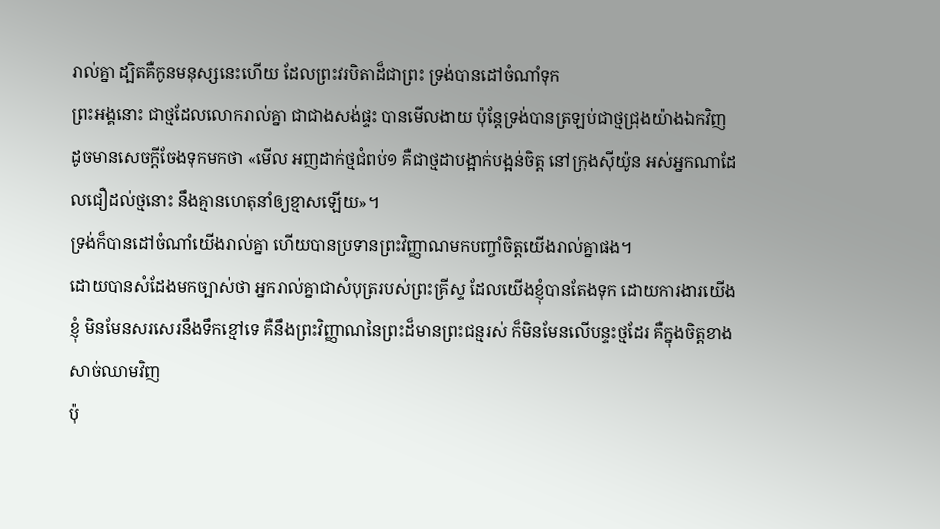រាល់គ្នា ដ្បិតគឺកូនមនុស្សនេះហើយ ដែលព្រះវរបិតាដ៏ជាព្រះ ទ្រង់បានដៅចំណាំទុក
ព្រះអង្គនោះ ជាថ្មដែលលោករាល់គ្នា ជាជាងសង់ផ្ទះ បានមើលងាយ ប៉ុន្តែទ្រង់បានត្រឡប់ជាថ្មជ្រុងយ៉ាងឯកវិញ
ដូចមានសេចក្ដីចែងទុកមកថា «មើល អញដាក់ថ្មជំពប់១ គឺជាថ្មដាបង្អាក់បង្អន់ចិត្ត នៅក្រុងស៊ីយ៉ូន អស់អ្នកណាដែលជឿដល់ថ្មនោះ នឹងគ្មានហេតុនាំឲ្យខ្មាសឡើយ»។
ទ្រង់ក៏បានដៅចំណាំយើងរាល់គ្នា ហើយបានប្រទានព្រះវិញ្ញាណមកបញ្ចាំចិត្តយើងរាល់គ្នាផង។
ដោយបានសំដែងមកច្បាស់ថា អ្នករាល់គ្នាជាសំបុត្ររបស់ព្រះគ្រីស្ទ ដែលយើងខ្ញុំបានតែងទុក ដោយការងារយើងខ្ញុំ មិនមែនសរសេរនឹងទឹកខ្មៅទេ គឺនឹងព្រះវិញ្ញាណនៃព្រះដ៏មានព្រះជន្មរស់ ក៏មិនមែនលើបន្ទះថ្មដែរ គឺក្នុងចិត្តខាងសាច់ឈាមវិញ
ប៉ុ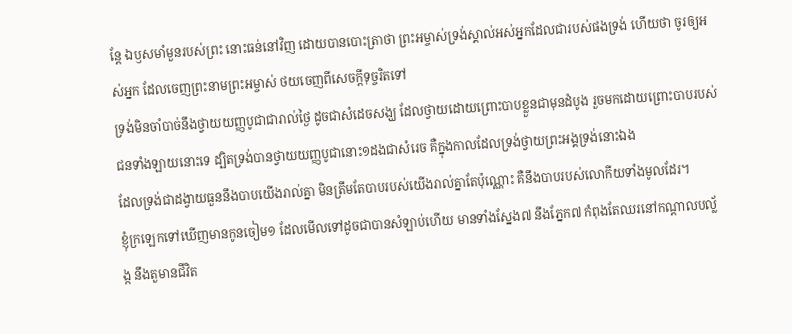ន្តែ ឯឫសមាំមួនរបស់ព្រះ នោះធន់នៅវិញ ដោយបានបោះត្រាថា ព្រះអម្ចាស់ទ្រង់ស្គាល់អស់អ្នកដែលជារបស់ផងទ្រង់ ហើយថា ចូរឲ្យអស់អ្នក ដែលចេញព្រះនាមព្រះអម្ចាស់ ថយចេញពីសេចក្ដីទុច្ចរិតទៅ
ទ្រង់មិនចាំបាច់នឹងថ្វាយយញ្ញបូជាជារាល់ថ្ងៃ ដូចជាសំដេចសង្ឃ ដែលថ្វាយដោយព្រោះបាបខ្លួនជាមុនដំបូង រួចមកដោយព្រោះបាបរបស់ជនទាំងឡាយនោះទេ ដ្បិតទ្រង់បានថ្វាយយញ្ញបូជានោះ១ដងជាសំរេច គឺក្នុងកាលដែលទ្រង់ថ្វាយព្រះអង្គទ្រង់នោះឯង
ដែលទ្រង់ជាដង្វាយធួននឹងបាបយើងរាល់គ្នា មិនត្រឹមតែបាបរបស់យើងរាល់គ្នាតែប៉ុណ្ណោះ គឺនឹងបាបរបស់លោកីយទាំងមូលដែរ។
ខ្ញុំក្រឡេកទៅឃើញមានកូនចៀម១ ដែលមើលទៅដូចជាបានសំឡាប់ហើយ មានទាំងស្នែង៧ នឹងភ្នែក៧ កំពុងតែឈរនៅកណ្តាលបល្ល័ង្ក នឹងតួមានជីវិត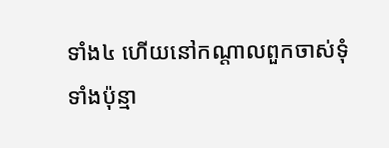ទាំង៤ ហើយនៅកណ្តាលពួកចាស់ទុំទាំងប៉ុន្មា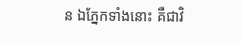ន ឯភ្នែកទាំងនោះ គឺជាវិ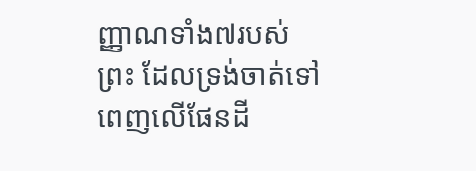ញ្ញាណទាំង៧របស់ព្រះ ដែលទ្រង់ចាត់ទៅពេញលើផែនដី